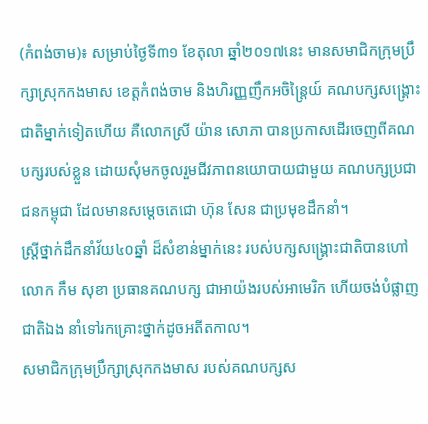(កំពង់ចាម)៖ សម្រាប់ថ្ងៃទី៣១ ខែតុលា ឆ្នាំ២០១៧នេះ មានសមាជិកក្រុមប្រឹក្សាស្រុកកងមាស ខេត្តកំពង់ចាម និងហិរញ្ញញឹកអចិន្ត្រៃយ៍ គណបក្សសង្គ្រោះជាតិម្នាក់ទៀតហើយ គឺលោកស្រី យ៉ាន សោភា បានប្រកាសដើរចេញពីគណបក្សរបស់ខ្លួន ដោយសុំមកចូលរួមជីវភាពនយោបាយជាមួយ គណបក្សប្រជាជនកម្ពុជា ដែលមានសម្តេចតេជោ ហ៊ុន សែន ជាប្រមុខដឹកនាំ។
ស្រ្តីថ្នាក់ដឹកនាំវ័យ៤០ឆ្នាំ ដ៏សំខាន់ម្នាក់នេះ របស់បក្សសង្គ្រោះជាតិបានហៅលោក កឹម សុខា ប្រធានគណបក្ស ជាអាយ៉ងរបស់អាមេរិក ហើយចង់បំផ្លាញជាតិឯង នាំទៅរកគ្រោះថ្នាក់ដូចអតីតកាល។
សមាជិកក្រុមប្រឹក្សាស្រុកកងមាស របស់គណបក្សស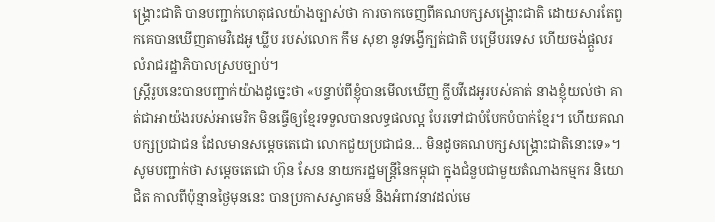ង្គ្រោះជាតិ បានបញ្ជាក់ហេតុផលយ៉ាងច្បាស់ថា ការចាកចេញពីគណបក្សសង្គ្រោះជាតិ ដោយសារតែពួកគេបានឃើញតាមវិដេអូ ឃ្លីប របស់លោក កឹម សុខា នូវទង្វើក្បត់ជាតិ បម្រើបរទេស ហើយចង់ផ្តួលរលំរាជរដ្ឋាភិបាលស្របច្បាប់។
ស្រ្តីរូបនេះបានបញ្ជាក់យ៉ាងដូច្នេះថា «បន្ទាប់ពីខ្ញុំបានមើលឃើញ ក្លីបវីដេអូរបស់គាត់ នាងខ្ញុំយល់ថា គាត់ជាអាយ៉ងរបស់អាមេរិក មិនធ្វើឲ្យខ្មែរទទួលបានលទ្ធផលល្អ បែរទៅជាបំបែកបំបាក់ខ្មែរ។ ហើយគណបក្សប្រជាជន ដែលមានសម្តេចតេជោ លោកជួយប្រជាជន... មិនដូចគណបក្សសង្គ្រោះជាតិនោះទេ»។
សូមបញ្ជាក់ថា សម្តេចតេជោ ហ៊ុន សែន នាយករដ្ឋមន្រ្តីនៃកម្ពុជា ក្នុងជំនួបជាមួយតំណាងកម្មករ និយោជិត កាលពីប៉ុន្មានថ្ងៃមុននេះ បានប្រកាសស្វាគមន៍ និងអំពាវនាវដល់មេ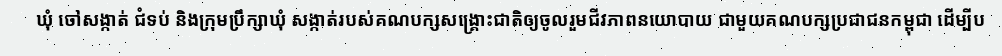ឃុំ ចៅសង្កាត់ ជំទប់ និងក្រុមប្រឹក្សាឃុំ សង្កាត់របស់គណបក្សសង្រ្គោះជាតិឲ្យចូលរួមជីវភាពនយោបាយ ជាមួយគណបក្សប្រជាជនកម្ពុជា ដើម្បីប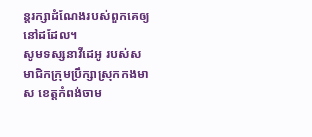ន្តរក្សាដំណែងរបស់ពួកគេឲ្យនៅដដែល។
សូមទស្សនាវីដេអូ របស់សមាជិកក្រុមប្រឹក្សាស្រុកកងមាស ខេត្តកំពង់ចាម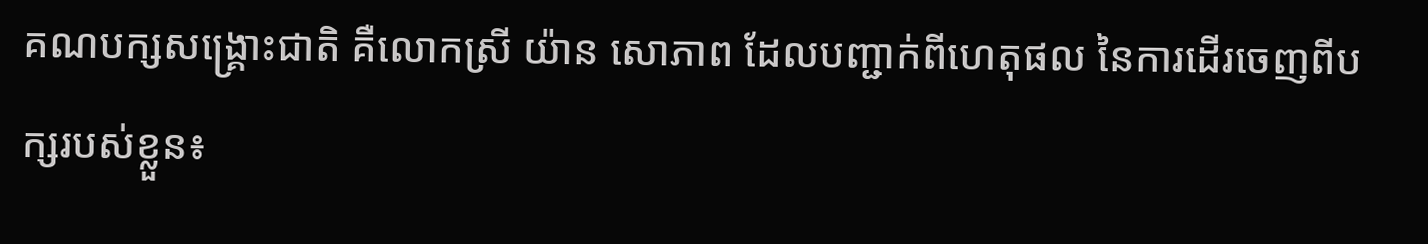គណបក្សសង្គ្រោះជាតិ គឺលោកស្រី យ៉ាន សោភាព ដែលបញ្ជាក់ពីហេតុផល នៃការដើរចេញពីបក្សរបស់ខ្លួន៖